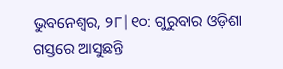ଭୁବନେଶ୍ୱର, ୨୮|୧୦: ଗୁରୁବାର ଓଡ଼ିଶା ଗସ୍ତରେ ଆସୁଛନ୍ତି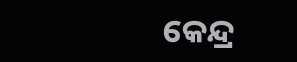କେନ୍ଦ୍ର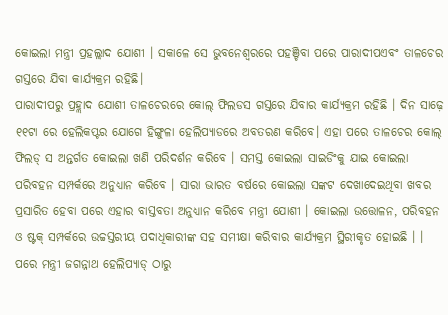କୋଇଲା ମନ୍ତ୍ରୀ ପ୍ରହଲ୍ଲାଦ ଯୋଶୀ । ସକାଳେ ସେ ଭୁବନେଶ୍ବରରେ ପହଞ୍ଚିବା ପରେ ପାରାଦୀପଏବଂ ତାଳଚେର ଗସ୍ତରେ ଯିବା କାର୍ଯ୍ୟକ୍ରମ ରହିଛି।
ପାରାଦୀପରୁ ପ୍ରହ୍ଲାଦ ଯୋଶୀ ତାଳଚେରରେ କୋଲ୍ ଫିଲଡସ ଗସ୍ତରେ ଯିବାର କାର୍ଯ୍ୟକ୍ରମ ରହିଛି । ଦିନ ସାଢ଼େ ୧୧ଟା ରେ ହେଲିକପ୍ଟର ଯୋଗେ ହିଙ୍ଗୁଳା ହେଲିପ୍ୟାଡରେ ଅବତରଣ କରିବେ। ଏହା ପରେ ତାଳଚେର କୋଲ୍ ଫିଲଡ୍ ସ ଅନ୍ତର୍ଗତ କୋଇଲା ଖଣି ପରିଦର୍ଶନ କରିବେ । ସମସ୍ତ କୋଇଲା ସାଇଡିଂକୁ ଯାଇ କୋଇଲା ପରିବହନ ସମ୍ପର୍କରେ ଅନୁଧ୍ୟାନ କରିବେ । ସାରା ଭାରତ ବର୍ଷରେ କୋଇଲା ସଙ୍କଟ ଦେଖାଦେଇଥିବା ଖବର ପ୍ରସାରିତ ହେବା ପରେ ଏହାର ବାସ୍ତବତା ଅନୁଧ୍ୟାନ କରିବେ ମନ୍ତ୍ରୀ ଯୋଶୀ । କୋଇଲା ଉତ୍ତୋଳନ, ପରିବହନ ଓ ଷ୍ଟକ୍ ସମ୍ପର୍କରେ ଉଚ୍ଚସ୍ତରୀୟ ପଦାଧିକାରୀଙ୍କ ସହ ସମୀକ୍ଷା କରିବାର କାର୍ଯ୍ୟକ୍ରମ ସ୍ଥିରୀକୃତ ହୋଇଛି । । ପରେ ମନ୍ତ୍ରୀ ଜଗନ୍ନାଥ ହେଲିପ୍ୟାଡ୍ ଠାରୁ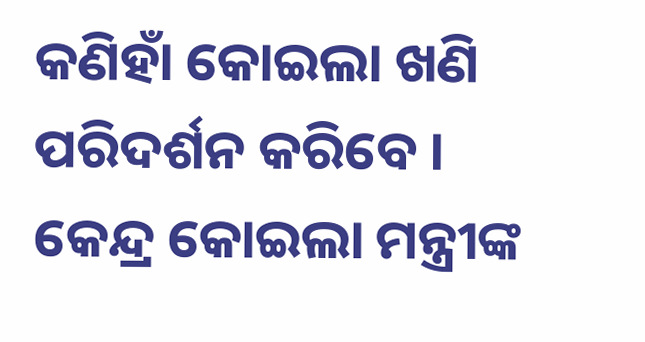କଣିହାଁ କୋଇଲା ଖଣି ପରିଦର୍ଶନ କରିବେ ।
କେନ୍ଦ୍ର କୋଇଲା ମନ୍ତ୍ରୀଙ୍କ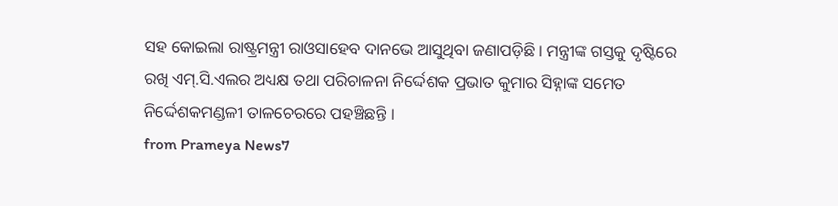ସହ କୋଇଲା ରାଷ୍ଟ୍ରମନ୍ତ୍ରୀ ରାଓସାହେବ ଦାନଭେ ଆସୁଥିବା ଜଣାପଡ଼ିଛି । ମନ୍ତ୍ରୀଙ୍କ ଗସ୍ତକୁ ଦୃଷ୍ଟିରେ ରଖି ଏମ୍.ସି.ଏଲର ଅଧ୍ୟକ୍ଷ ତଥା ପରିଚାଳନା ନିର୍ଦ୍ଦେଶକ ପ୍ରଭାତ କୁମାର ସିହ୍ନାଙ୍କ ସମେତ ନିର୍ଦ୍ଦେଶକମଣ୍ଡଳୀ ତାଳଚେରରେ ପହଞ୍ଚିଛନ୍ତି ।
from Prameya News7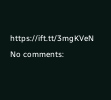https://ift.tt/3mgKVeN
No comments: